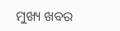ମୁଖ୍ୟ ଖବର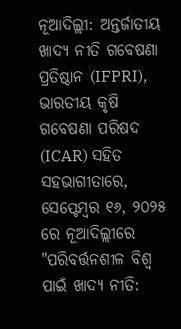ନୂଆଦିଲ୍ଲୀ: ଅନ୍ତର୍ଜାତୀୟ ଖାଦ୍ୟ ନୀତି ଗବେଷଣା ପ୍ରତିଷ୍ଠାନ (IFPRI), ଭାରତୀୟ କୃଷି ଗବେଷଣା ପରିଷଦ (ICAR) ସହିତ ସହଭାଗୀତାରେ, ସେପ୍ଟେମ୍ବର ୧୬, ୨୦୨୫ ରେ ନୂଆଦିଲ୍ଲୀରେ "ପରିବର୍ତ୍ତନଶୀଳ ବିଶ୍ୱ ପାଇଁ ଖାଦ୍ୟ ନୀତି: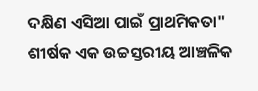ଦକ୍ଷିଣ ଏସିଆ ପାଇଁ ପ୍ରାଥମିକତା" ଶୀର୍ଷକ ଏକ ଉଚ୍ଚସ୍ତରୀୟ ଆଞ୍ଚଳିକ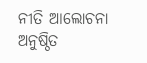ନୀତି ଆଲୋଚନା ଅନୁଷ୍ଠିତ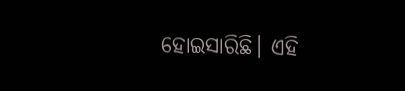ହୋଇସାରିଛି। ଏହି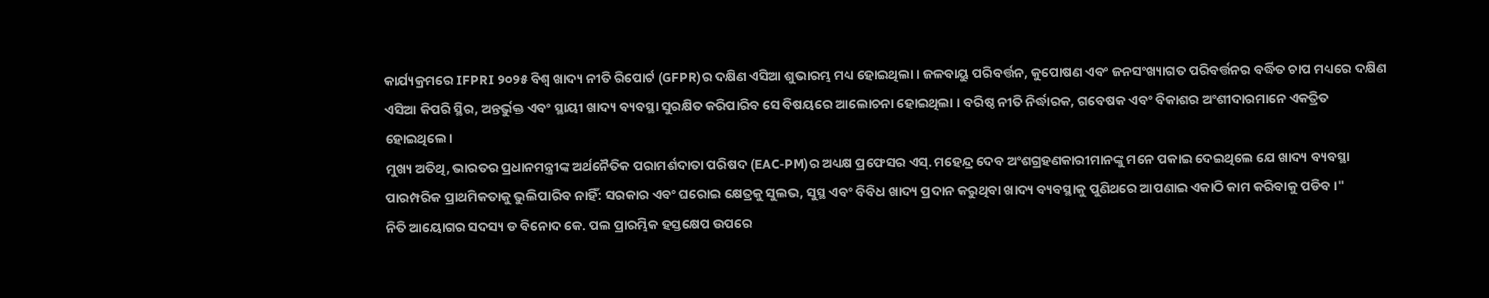କାର୍ଯ୍ୟକ୍ରମରେ IFPRI ୨୦୨୫ ବିଶ୍ୱ ଖାଦ୍ୟ ନୀତି ରିପୋର୍ଟ (GFPR)ର ଦକ୍ଷିଣ ଏସିଆ ଶୁଭାରମ୍ଭ ମଧ୍ୟ ହୋଇଥିଲା। ଜଳବାୟୁ ପରିବର୍ତ୍ତନ, କୁପୋଷଣ ଏବଂ ଜନସଂଖ୍ୟାଗତ ପରିବର୍ତ୍ତନର ବର୍ଦ୍ଧିତ ଚାପ ମଧ୍ୟରେ ଦକ୍ଷିଣ ଏସିଆ କିପରି ସ୍ଥିର, ଅନ୍ତର୍ଭୁକ୍ତ ଏବଂ ସ୍ଥାୟୀ ଖାଦ୍ୟ ବ୍ୟବସ୍ଥା ସୁରକ୍ଷିତ କରିପାରିବ ସେ ବିଷୟରେ ଆଲୋଚନା ହୋଇଥିଲା । ବରିଷ୍ଠ ନୀତି ନିର୍ଦ୍ଧାରକ, ଗବେଷକ ଏବଂ ବିକାଶର ଅଂଶୀଦାରମାନେ ଏକତ୍ରିତ ହୋଇଥିଲେ।
ମୁଖ୍ୟ ଅତିଥି, ଭାରତର ପ୍ରଧାନମନ୍ତ୍ରୀଙ୍କ ଅର୍ଥନୈତିକ ପରାମର୍ଶଦାତା ପରିଷଦ (EAC-PM)ର ଅଧ୍ୟକ୍ଷ ପ୍ରଫେସର ଏସ୍. ମହେନ୍ଦ୍ର ଦେବ ଅଂଶଗ୍ରହଣକାରୀମାନଙ୍କୁ ମନେ ପକାଇ ଦେଇଥିଲେ ଯେ ଖାଦ୍ୟ ବ୍ୟବସ୍ଥା ପାରମ୍ପରିକ ପ୍ରାଥମିକତାକୁ ଭୁଲିପାରିବ ନାହିଁ: ସରକାର ଏବଂ ଘରୋଇ କ୍ଷେତ୍ରକୁ ସୁଲଭ, ସୁସ୍ଥ ଏବଂ ବିବିଧ ଖାଦ୍ୟ ପ୍ରଦାନ କରୁଥିବା ଖାଦ୍ୟ ବ୍ୟବସ୍ଥାକୁ ପୁଣିଥରେ ଆପଣାଇ ଏକାଠି କାମ କରିବାକୁ ପଡିବ।"
ନିତି ଆୟୋଗର ସଦସ୍ୟ ଡ ବିନୋଦ କେ. ପଲ ପ୍ରାରମ୍ଭିକ ହସ୍ତକ୍ଷେପ ଉପରେ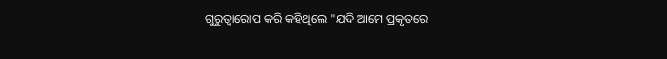ଗୁରୁତ୍ୱାରୋପ କରି କହିଥିଲେ "ଯଦି ଆମେ ପ୍ରକୃତରେ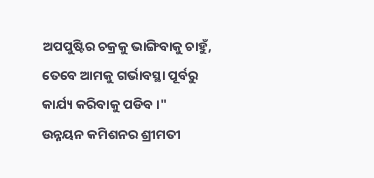ଅପପୁଷ୍ଟିର ଚକ୍ରକୁ ଭାଙ୍ଗିବାକୁ ଚାହୁଁ, ତେବେ ଆମକୁ ଗର୍ଭାବସ୍ଥା ପୂର୍ବରୁ କାର୍ଯ୍ୟ କରିବାକୁ ପଡିବ।"
ଉନ୍ନୟନ କମିଶନର ଶ୍ରୀମତୀ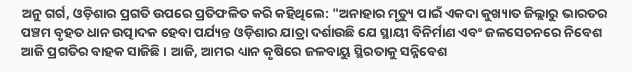ଅନୁ ଗର୍ଗ, ଓଡ଼ିଶାର ପ୍ରଗତି ଉପରେ ପ୍ରତିଫଳିତ କରି କହିଥିଲେ: "ଅନାହାର ମୃତ୍ୟୁ ପାଇଁ ଏକଦା କୁଖ୍ୟାତ ଜିଲ୍ଲାରୁ ଭାରତର ପଞ୍ଚମ ବୃହତ ଧାନ ଉତ୍ପାଦକ ହେବା ପର୍ଯ୍ୟନ୍ତ ଓଡ଼ିଶାର ଯାତ୍ରା ଦର୍ଶାଉଛି ଯେ ସ୍ଥାୟୀ ବିନିର୍ମାଣ ଏବଂ ଜଳସେଚନରେ ନିବେଶ ଆଜି ପ୍ରଗତିର ବାହକ ସାଜିଛି । ଆଜି, ଆମର ଧ୍ୟାନ କୃଷିରେ ଜଳବାୟୁ ସ୍ଥିରତାକୁ ସନ୍ନିବେଶ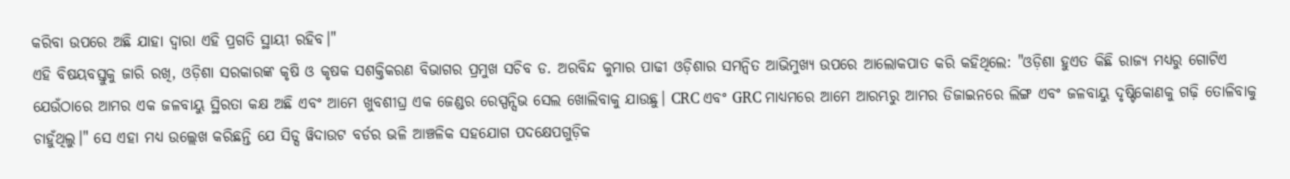କରିବା ଉପରେ ଅଛି ଯାହା ଦ୍ୱାରା ଏହି ପ୍ରଗତି ସ୍ଥାୟୀ ରହିବ।"
ଏହି ବିଷୟବସ୍ତୁକୁ ଜାରି ରଖି, ଓଡ଼ିଶା ସରକାରଙ୍କ କୃଷି ଓ କୃଷକ ସଶକ୍ତିକରଣ ବିଭାଗର ପ୍ରମୁଖ ସଚିବ ଡ. ଅରବିନ୍ଦ କୁମାର ପାଢୀ ଓଡ଼ିଶାର ସମନ୍ୱିତ ଆଭିମୁଖ୍ୟ ଉପରେ ଆଲୋକପାତ କରି କହିଥିଲେ: "ଓଡ଼ିଶା ହୁଏତ କିଛି ରାଜ୍ୟ ମଧ୍ୟରୁ ଗୋଟିଏ ଯେଉଁଠାରେ ଆମର ଏକ ଜଳବାୟୁ ସ୍ଥିରତା କକ୍ଷ ଅଛି ଏବଂ ଆମେ ଖୁବଶୀଘ୍ର ଏକ ଜେଣ୍ଡର ରେସ୍ପନ୍ସିଭ ସେଲ ଖୋଲିବାକୁ ଯାଉଛୁ। CRC ଏବଂ GRC ମାଧ୍ୟମରେ ଆମେ ଆରମ୍ଭରୁ ଆମର ଡିଜାଇନରେ ଲିଙ୍ଗ ଏବଂ ଜଳବାୟୁ ଦୃଷ୍ଟିକୋଣକୁ ଗଢ଼ି ତୋଳିବାକୁ ଚାହୁଁଥିଲୁ।" ସେ ଏହା ମଧ୍ୟ ଉଲ୍ଲେଖ କରିଛନ୍ତି ଯେ ସିଡ୍ସ ୱିଦାଉଟ ବର୍ଡର ଭଳି ଆଞ୍ଚଳିକ ସହଯୋଗ ପଦକ୍ଷେପଗୁଡ଼ିକ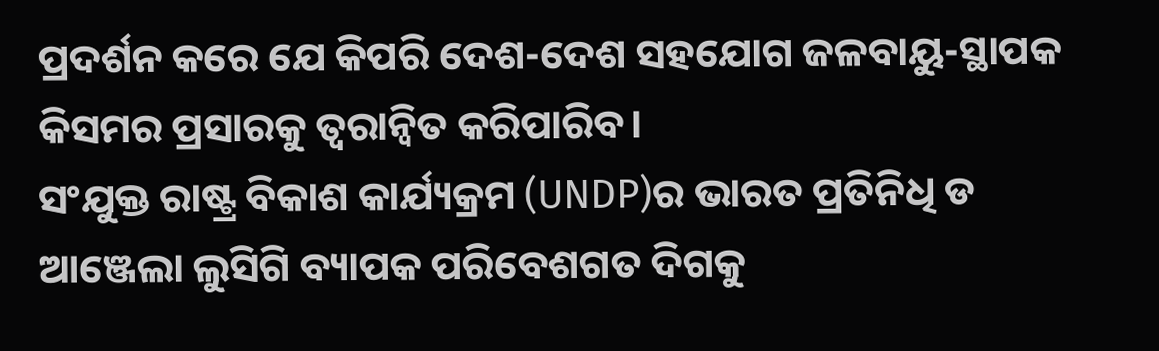ପ୍ରଦର୍ଶନ କରେ ଯେ କିପରି ଦେଶ-ଦେଶ ସହଯୋଗ ଜଳବାୟୁ-ସ୍ଥାପକ କିସମର ପ୍ରସାରକୁ ତ୍ୱରାନ୍ୱିତ କରିପାରିବ।
ସଂଯୁକ୍ତ ରାଷ୍ଟ୍ର ବିକାଶ କାର୍ଯ୍ୟକ୍ରମ (UNDP)ର ଭାରତ ପ୍ରତିନିଧି ଡ ଆଞ୍ଜେଲା ଲୁସିଗି ବ୍ୟାପକ ପରିବେଶଗତ ଦିଗକୁ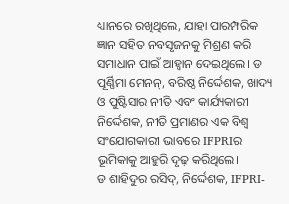ଧ୍ୟାନରେ ରଖିଥିଲେ, ଯାହା ପାରମ୍ପରିକ ଜ୍ଞାନ ସହିତ ନବସୃଜନକୁ ମିଶ୍ରଣ କରି ସମାଧାନ ପାଇଁ ଆହ୍ୱାନ ଦେଇଥିଲେ। ଡ ପୂର୍ଣ୍ଣିମା ମେନନ୍, ବରିଷ୍ଠ ନିର୍ଦ୍ଦେଶକ, ଖାଦ୍ୟ ଓ ପୁଷ୍ଟିସାର ନୀତି ଏବଂ କାର୍ଯ୍ୟକାରୀ ନିର୍ଦ୍ଦେଶକ, ନୀତି ପ୍ରମାଣର ଏକ ବିଶ୍ୱ ସଂଯୋଗକାରୀ ଭାବରେ IFPRIର ଭୂମିକାକୁ ଆହୁରି ଦୃଢ଼ କରିଥିଲେ।
ଡ ଶାହିଦୁର ରସିଦ୍, ନିର୍ଦ୍ଦେଶକ, IFPRI-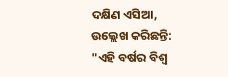ଦକ୍ଷିଣ ଏସିଆ, ଉଲ୍ଲେଖ କରିଛନ୍ତି: "ଏହି ବର୍ଷର ବିଶ୍ୱ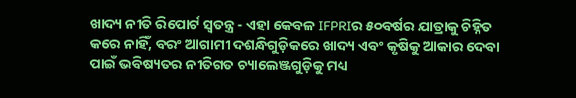ଖାଦ୍ୟ ନୀତି ରିପୋର୍ଟ ସ୍ୱତନ୍ତ୍ର - ଏହା କେବଳ IFPRIର ୫୦ବର୍ଷର ଯାତ୍ରାକୁ ଚିହ୍ନିତ କରେ ନାହିଁ, ବରଂ ଆଗାମୀ ଦଶନ୍ଧିଗୁଡ଼ିକରେ ଖାଦ୍ୟ ଏବଂ କୃଷିକୁ ଆକାର ଦେବା ପାଇଁ ଭବିଷ୍ୟତର ନୀତିଗତ ଚ୍ୟାଲେଞ୍ଜଗୁଡ଼ିକୁ ମଧ୍ୟ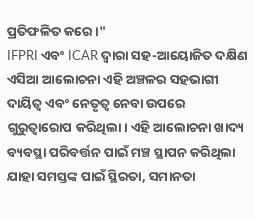ପ୍ରତିଫଳିତ କରେ।"
IFPRI ଏବଂ ICAR ଦ୍ୱାରା ସହ-ଆୟୋଜିତ ଦକ୍ଷିଣ ଏସିଆ ଆଲୋଚନା ଏହି ଅଞ୍ଚଳର ସହଭାଗୀ ଦାୟିତ୍ୱ ଏବଂ ନେତୃତ୍ୱ ନେବା ଉପରେ ଗୁରୁତ୍ୱାରୋପ କରିଥିଲା। ଏହି ଆଲୋଚନା ଖାଦ୍ୟ ବ୍ୟବସ୍ଥା ପରିବର୍ତ୍ତନ ପାଇଁ ମଞ୍ଚ ସ୍ଥାପନ କରିଥିଲା ଯାହା ସମସ୍ତଙ୍କ ପାଇଁ ସ୍ଥିରତା, ସମାନତା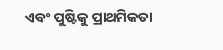ଏବଂ ପୁଷ୍ଟିକୁ ପ୍ରାଥମିକତା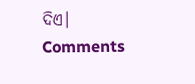ଦିଏ।
Comments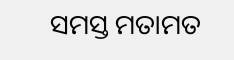ସମସ୍ତ ମତାମତ